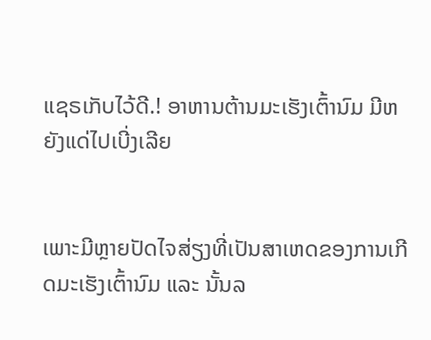ແຊຣເກັບໄວ້ດີ.! ອາຫານຕ້ານມະເຮັງເຕົ້ານົມ ມີຫຍັງແດ່ໄປເບີ່ງເລີຍ


ເພາະມີຫຼາຍປັດໄຈສ່ຽງທີ່ເປັນສາເຫດຂອງການເກີດມະເຮັງເຕົ້ານົມ ແລະ ນັ້ນລ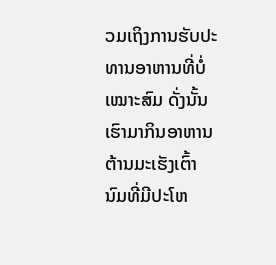ວມເຖິງການຮັບປະທານອາຫານທີ່ບໍ່ ເໝາະສົມ ດັ່ງນັ້ນເຮົາມາກິນອາຫານຕ້ານມະເຮັງເຕົ້ານົມທີ່ມີປະໂຫ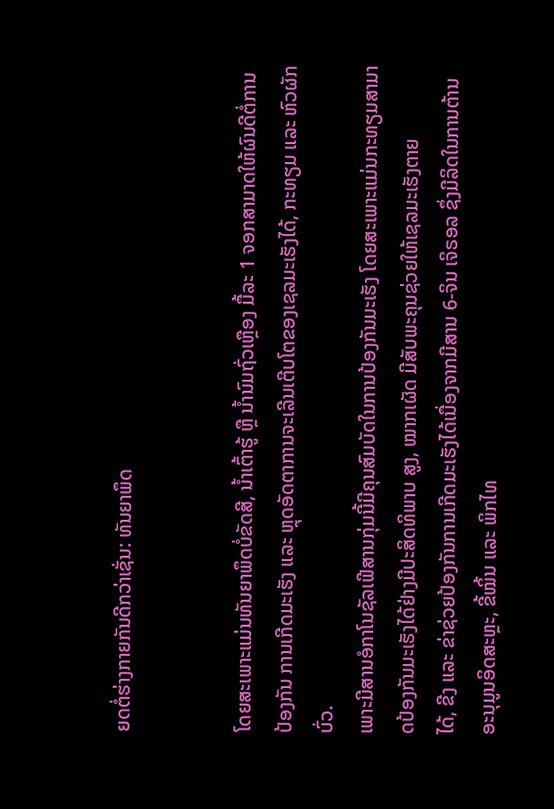ຍດຕໍ່ຮ່າງກາຍກັນດີກວ່າເຊັ່ນ: ທັນຍາພຶດ


ໂດຍສະເພາະແມ່ນທັນຍາພຶດບໍ່ຂັດສີ, ນ້ຳເຕົ້າຮູ້ ຫຼື ນ້ຳນົມຖົ່ວເຫຼືອງ ມື້ລະ 1 ຈອກສາມາດໃຫ້ຜົນດີຕໍ່ການປ້ອງກັນ ການເກີດມະເຮັງ ແລະ ຫຼຸດອັດຕາການຈະເລີນເຕີບໂຕຂອງເຊລມະເຮັງໄດ້, ກະທຽມ ແລະ ຫົວຜັກບົ່ວ.
ເພາະມີສານອໍກາໂນຊັລເຟີສານກຸ່ມນີ້ມີຄຸນສົມບັດໃນການປ້ອງກັນມະເຮັງ ໂດຍສະເພາະແມ່ນກະທຽມສາມາດປ້ອງກັນມະເຮັງໄດ້ຢ່າງມີປະສິດທິພາບ ສູງ, ໝາກເຜັດ ມີສັບພະຄຸນຊ່ວຍໃຫ້ເຊລມະເຮັງຕາຍ
ໄດ້, ຂີງ ແລະ ຂ່າຊ່ວຍປ້ອງກັນການເກີດມະເຮັງໄດ້ເນື່ອງຈາກມີສານ 6-ຈິນ ເຈິຣອລ ຊຶ່ງມີລິດໃນການຕ້ານອະນຸມູນອິດສະຫຼະ, ຂີ້ໝິ້ນ ແລະ ພິກໄທ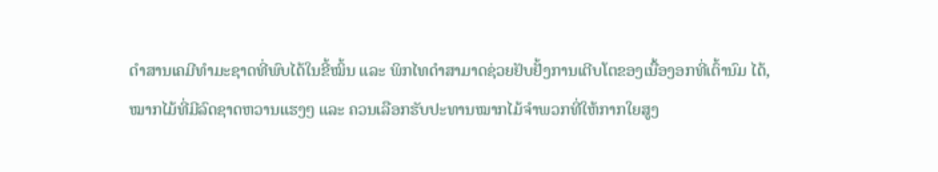ດຳສານເຄມີທຳມະຊາດທີ່ພົບໄດ້ໃນຂີ້ໝິ້ນ ແລະ ພິກໄທດຳສາມາດຊ່ວຍຢັບຢັ້ງການເຕີບໂຕຂອງເນື້ອງອກທີ່ເຕົ້ານົມ ໄດ້, ໝາກໄມ້ທີ່ມີລົດຊາດຫວານແຮງໆ ແລະ ຄວນເລືອກຮັບປະທານໝາກໄມ້ຈຳພວກທີ່ໃຫ້ກາກໃຍສູງ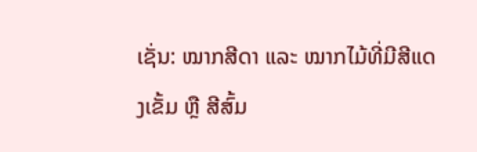ເຊັ່ນ: ໝາກສີດາ ແລະ ໝາກໄມ້ທີ່ມີສີແດງເຂັ້ມ ຫຼື ສີສົ້ມ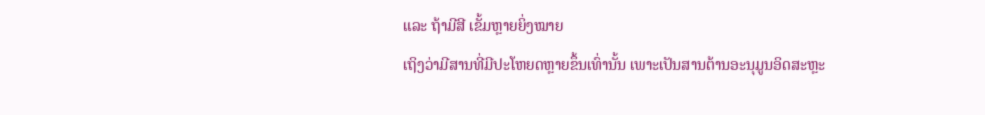ແລະ ຖ້າມີສີ ເຂັ້ມຫຼາຍຍິ່ງໝາຍ
ເຖິງວ່າມີສານທີ່ມີປະໂຫຍດຫຼາຍຂຶ້ນເທົ່ານັ້ນ ເພາະເປັນສານຕ້ານອະນຸມູນອິດສະຫຼະ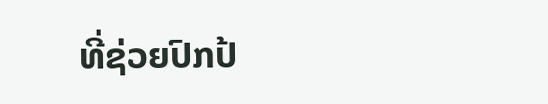ທີ່ຊ່ວຍປົກປ້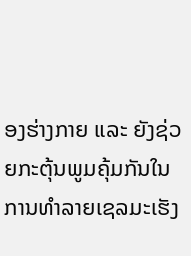ອງຮ່າງກາຍ ແລະ ຍັງຊ່ວຍກະຕຸ້ນພູມຄຸ້ມກັນໃນການທຳລາຍເຊລມະເຮັງ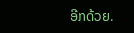ອີກດ້ວຍ.